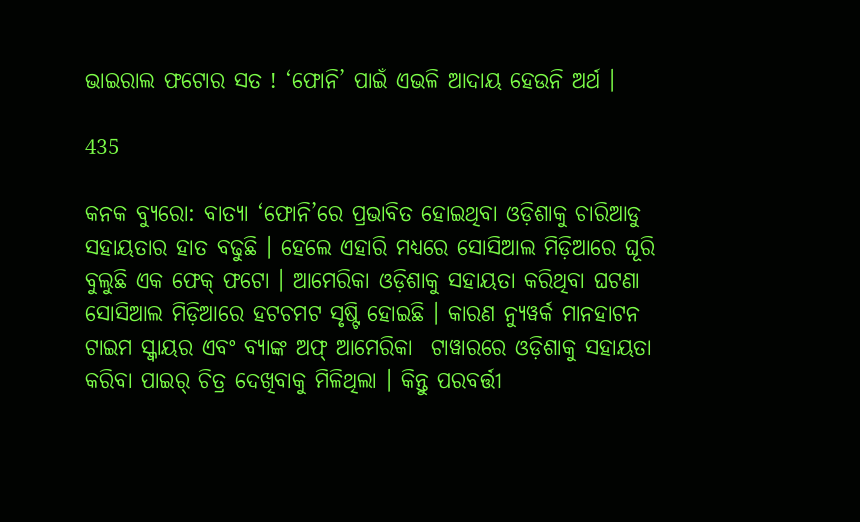ଭାଇରାଲ ଫଟୋର ସତ ! ‘ଫୋନି’ ପାଇଁ ଏଭଳି ଆଦାୟ ହେଉନି ଅର୍ଥ ।

435

କନକ ବ୍ୟୁରୋ: ବାତ୍ୟା ‘ଫୋନି’ରେ ପ୍ରଭାବିତ ହୋଇଥିବା ଓଡ଼ିଶାକୁ ଚାରିଆଡୁ ସହାୟତାର ହାତ ବଢୁଛି । ହେଲେ ଏହାରି ମଧ୍ୟରେ ସୋସିଆଲ ମିଡ଼ିଆରେ ଘୂରି ବୁଲୁଛି ଏକ ଫେକ୍ ଫଟୋ । ଆମେରିକା ଓଡ଼ିଶାକୁ ସହାୟତା କରିଥିବା ଘଟଣା ସୋସିଆଲ ମିଡ଼ିଆରେ ହଟଚମଟ ସୃଷ୍ଟି ହୋଇଛି । କାରଣ ନ୍ୟୁୱର୍କ ମାନହାଟନ ଟାଇମ ସ୍କ୍ୱାୟର ଏବଂ ବ୍ୟାଙ୍କ ଅଫ୍ ଆମେରିକା  ଟାୱାରରେ ଓଡ଼ିଶାକୁ ସହାୟତା କରିବା ପାଇର୍ ଚିତ୍ର ଦେଖିବାକୁ ମିଳିଥିଲା । କିନ୍ତୁ ପରବର୍ତ୍ତୀ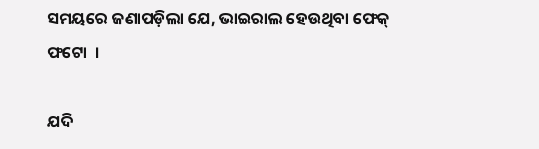ସମୟରେ ଜଣାପଡ଼ିଲା ଯେ, ଭାଇରାଲ ହେଉଥିବା ଫେକ୍ ଫଟୋ  ।

ଯଦି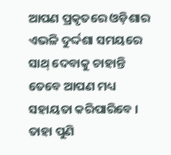ଆପଣ ପ୍ରକୃତରେ ଓଡ଼ିଶାର ଏଭଳି ଦୁର୍ଦ୍ଦଶା ସମୟରେ ସାଥ୍ ଦେବାକୁ ଚାହାନ୍ତି ତେବେ ଆପଣ ମଧ୍ୟ ସହାୟତା କରିପାରିବେ । ତାହା ପୁଣି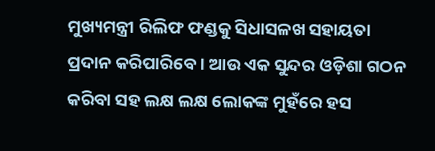ମୁଖ୍ୟମନ୍ତ୍ରୀ ରିଲିଫ ଫଣ୍ଡକୁ ସିଧାସଳଖ ସହାୟତା ପ୍ରଦାନ କରିପାରିବେ । ଆଉ ଏକ ସୁନ୍ଦର ଓଡ଼ିଶା ଗଠନ କରିବା ସହ ଲକ୍ଷ ଲକ୍ଷ ଲୋକଙ୍କ ମୁହଁରେ ହସ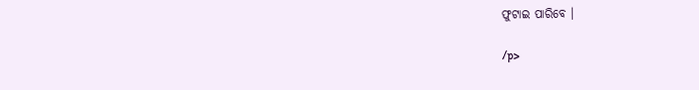ଫୁଟାଇ ପାରିବେ ।

/p>